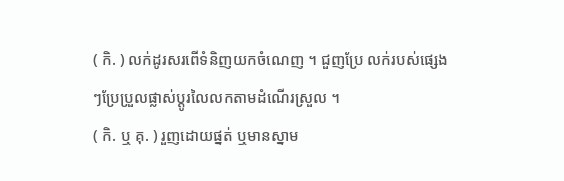( កិ. ) លក់ដូរសរពើទំនិញយកចំណេញ ។ ជួញប្រែ លក់របស់ផ្សេងៗប្រែប្រួលផ្លាស់ប្ដូរលៃលកតាមដំណើរស្រួល ។
( កិ. ឬ គុ. ) រួញដោយផ្នត់ ឬមានស្នាម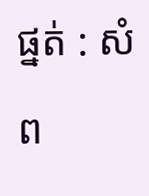ផ្នត់ : សំព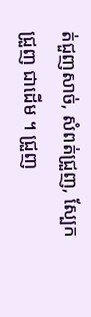ត់ជួញសាច់, សំពត់ជ្រួញ, ស្បែកជ្រួញ ជាដើម ។ ជ្រួញ